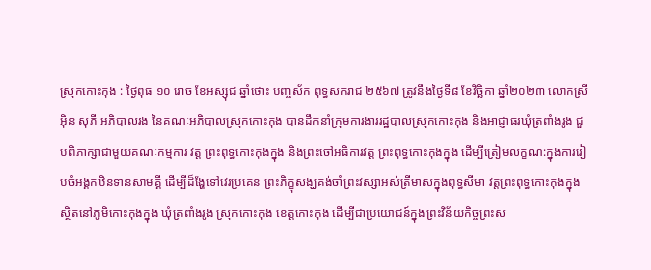ស្រុកកោះកុង : ថ្ងៃពុធ ១០ រោច ខែអស្សុជ ឆ្នាំថោះ បញ្ចស័ក ពុទ្ធសករាជ ២៥៦៧ ត្រូវនឹងថ្ងៃទី៨ ខែវិច្ឆិកា ឆ្នាំ២០២៣ លោកស្រី អ៊ិន សុភី អភិបាលរង នៃគណៈអភិបាលស្រុកកោះកុង បានដឹកនាំក្រុមការងាររដ្ឋបាលស្រុកកោះកុង និងអាជ្ញាធរឃុំត្រពាំងរូង ជួបពិភាក្សាជាមួយគណៈកម្មការ វត្ត ព្រះពុទ្ធកោះកុងក្នុង និងព្រះចៅអធិការវត្ត ព្រះពុទ្ធកោះកុងក្នុង ដេីម្បីត្រៀមលក្ខណ:ក្នុងការរៀបចំអង្គកឋិនទានសាមគ្គី ដើម្បីដ៏ង្ហែទៅវេរប្រគេន ព្រះភិក្ខុសង្ឃគង់ចាំព្រះវស្សាអស់ត្រីមាសក្នុងពុទ្ធសីមា វត្តព្រះពុទ្ធកោះកុងក្នុង ស្ថិតនៅភូមិកោះកុងក្នុង ឃុំត្រពាំងរូង ស្រុកកោះកុង ខេត្តកោះកុង ដើម្បីជាប្រយោជន៍ក្នុងព្រះវិន័យកិច្ចព្រះស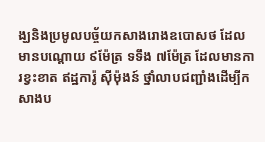ង្ឃនិងប្រមូលបច្ច័យកសាងរោងឧបោសថ ដែលមានបណ្តោយ ៩ម៉ែត្រ ទទឹង ៧ម៉ែត្រ ដែលមានការខ្វះខាត ឥដ្ឋការ៉ូ ស៊ីម៉ុងន៍ ថ្នាំលាបជញ្ជាំងដើម្បីកសាងប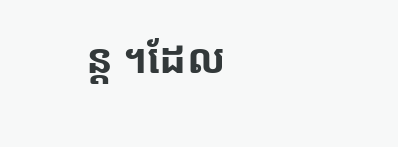ន្ត ។ដែល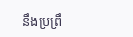នឹងប្រព្រឹ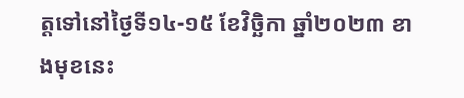ត្តទៅនៅថ្ងៃទី១៤-១៥ ខែវិច្ឆិកា ឆ្នាំ២០២៣ ខាងមុខនេះ